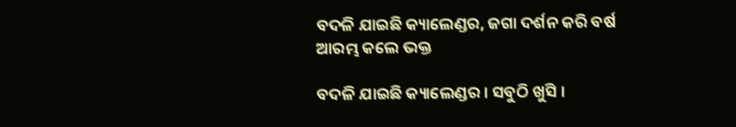ବଦଳି ଯାଇଛି କ୍ୟାଲେଣ୍ଡର, ଜଗା ଦର୍ଶନ କରି ବର୍ଷ ଆରମ୍ଭ କଲେ ଭକ୍ତ

ବଦଳି ଯାଇଛି କ୍ୟାଲେଣ୍ଡର । ସବୁଠି ଖୁସି ।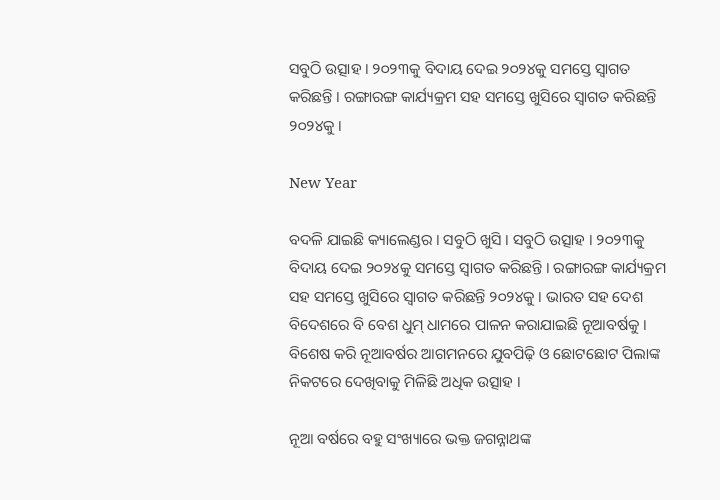ସବୁଠି ଉତ୍ସାହ । ୨୦୨୩କୁ ବିଦାୟ ଦେଇ ୨୦୨୪କୁ ସମସ୍ତେ ସ୍ୱାଗତ କରିଛନ୍ତି । ରଙ୍ଗାରଙ୍ଗ କାର୍ଯ୍ୟକ୍ରମ ସହ ସମସ୍ତେ ଖୁସିରେ ସ୍ୱାଗତ କରିଛନ୍ତି ୨୦୨୪କୁ ।

New Year

ବଦଳି ଯାଇଛି କ୍ୟାଲେଣ୍ଡର । ସବୁଠି ଖୁସି । ସବୁଠି ଉତ୍ସାହ । ୨୦୨୩କୁ ବିଦାୟ ଦେଇ ୨୦୨୪କୁ ସମସ୍ତେ ସ୍ୱାଗତ କରିଛନ୍ତି । ରଙ୍ଗାରଙ୍ଗ କାର୍ଯ୍ୟକ୍ରମ ସହ ସମସ୍ତେ ଖୁସିରେ ସ୍ୱାଗତ କରିଛନ୍ତି ୨୦୨୪କୁ । ଭାରତ ସହ ଦେଶ ବିଦେଶରେ ବି ବେଶ ଧୁମ୍ ଧାମରେ ପାଳନ କରାଯାଇଛି ନୂଆବର୍ଷକୁ । ବିଶେଷ କରି ନୂଆବର୍ଷର ଆଗମନରେ ଯୁବପିଢ଼ି ଓ ଛୋଟଛୋଟ ପିଲାଙ୍କ ନିକଟରେ ଦେଖିବାକୁ ମିଳିଛି ଅଧିକ ଉତ୍ସାହ ।

ନୂଆ ବର୍ଷରେ ବହୁ ସଂଖ୍ୟାରେ ଭକ୍ତ ଜଗନ୍ନାଥଙ୍କ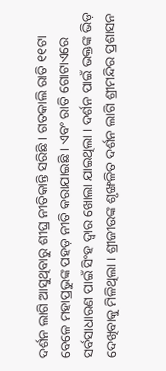ଦର୍ଶନ ଲାଗି ଆସୁଥିବାରୁ ଶୀଘ୍ର ନୀତିକାନ୍ତି ସରିଛି । ଗତକାଲି ରାତି ୧୧ଟା ବେଳେ ମହାପ୍ରଭୁଙ୍କ ପହଡ଼ ନୀତି କରାଯାଇଛି । ଏବଂ ରାତି ଗୋଟାଏରେ ସର୍ବସାଧାରଣ ପାଇଁ ସିଂହ ଦ୍ୱାର ଖୋଲା ଯାଇଥିଲା । ଦର୍ଶନ ପାଇଁ ଭକ୍ତଙ୍କ ଭିଡ଼ ଦେଖିବାକୁ ମିଳିଥିଲା । ଶ୍ରୀଜୀଉଙ୍କ ଶୃଙ୍ଖଳିତ ଦର୍ଶନ ଲାଗି ଶ୍ରୀମନ୍ଦିର ପ୍ରଶାସନ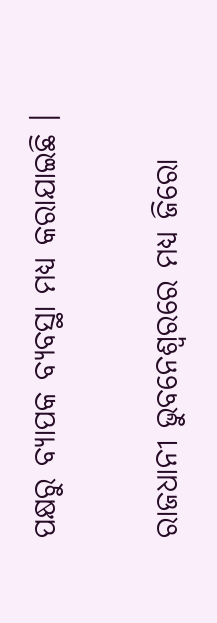ପକ୍ଷରୁ ବ୍ୟାପକ ବ୍ୟବସ୍ଥା ମଧ୍ୟ କରାଯାଇଛି ।

ରାଜଧାନୀ ଭୁବନେଶ୍ୱରରେ ମଧ୍ୟ ଜିରୋ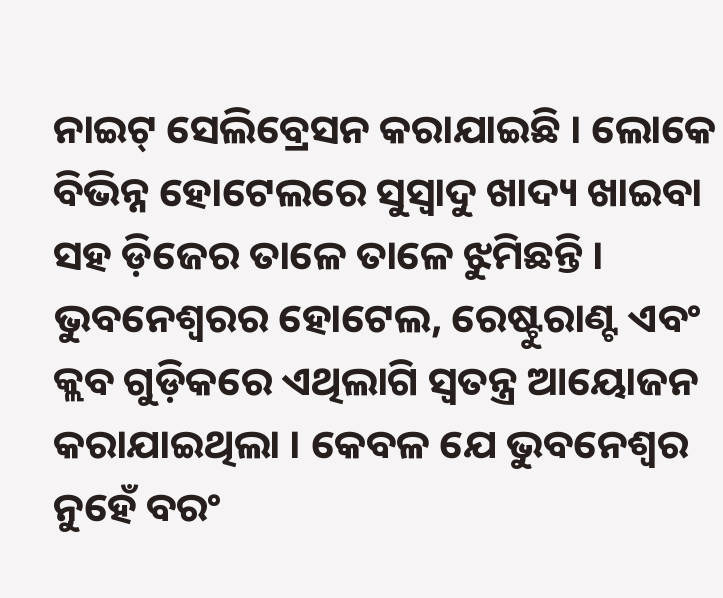ନାଇଟ୍ ସେଲିବ୍ରେସନ କରାଯାଇଛି । ଲୋକେ ବିଭିନ୍ନ ହୋଟେଲରେ ସୁସ୍ୱାଦୁ ଖାଦ୍ୟ ଖାଇବା ସହ ଡ଼ିଜେର ତାଳେ ତାଳେ ଝୁମିଛନ୍ତି । ଭୁବନେଶ୍ବରର ହୋଟେଲ, ରେଷ୍ଟୁରାଣ୍ଟ ଏବଂ କ୍ଲବ ଗୁଡ଼ିକରେ ଏଥିଲାଗି ସ୍ବତନ୍ତ୍ର ଆୟୋଜନ କରାଯାଇଥିଲା । କେବଳ ଯେ ଭୁବନେଶ୍ୱର ନୁହେଁ ବରଂ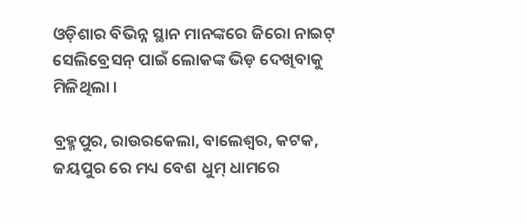ଓଡ଼ିଶାର ବିଭିନ୍ନ ସ୍ଥାନ ମାନଙ୍କରେ ଜିରୋ ନାଇଟ୍ ସେଲିବ୍ରେସନ୍ ପାଇଁ ଲୋକଙ୍କ ଭିଡ଼ ଦେଖିବାକୁ ମିଳିଥିଲା ।

ବ୍ରହ୍ମପୁର, ରାଉରକେଲା, ବାଲେଶ୍ୱର, କଟକ, ଜୟପୁର ରେ ମଧ୍ୟ ବେଶ ଧୁମ୍ ଧାମରେ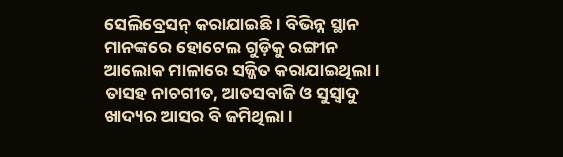ସେଲିବ୍ରେସନ୍ କରାଯାଇଛି । ବିଭିନ୍ନ ସ୍ଥାନ ମାନଙ୍କରେ ହୋଟେଲ ଗୁଡ଼ିକୁ ରଙ୍ଗୀନ ଆଲୋକ ମାଳାରେ ସଜ୍ଜିତ କରାଯାଇଥିଲା । ତାସହ ନାଚଗୀତ, ଆତସବାଜି ଓ ସୁସ୍ୱାଦୁ ଖାଦ୍ୟର ଆସର ବି ଜମିଥିଲା ।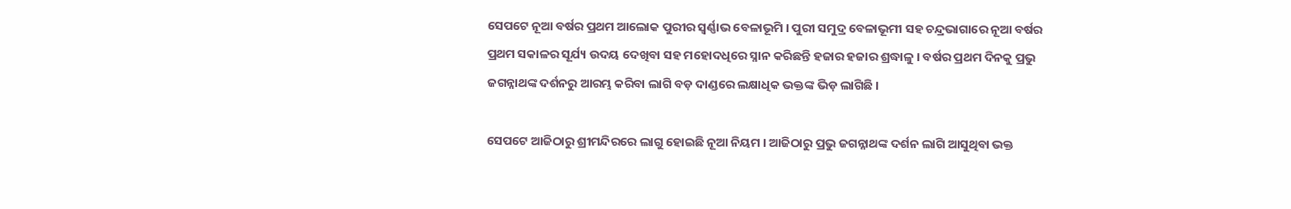ସେପଟେ ନୂଆ ବର୍ଷର ପ୍ରଥମ ଆଲୋକ ପୁରୀର ସ୍ୱର୍ଣ୍ଣାଭ ବେଳାଭୂମି । ପୁରୀ ସମୁଦ୍ର ବେଳାଭୂମୀ ସହ ଚନ୍ଦ୍ରଭାଗାରେ ନୂଆ ବର୍ଷର ପ୍ରଥମ ସକାଳର ସୂର୍ଯ୍ୟ ଉଦୟ ଦେଖିବା ସହ ମହୋଦଧିରେ ସ୍ନାନ କରିଛନ୍ତି ହଜାର ହଜାର ଶ୍ରଦ୍ଧାଳୁ । ବର୍ଷର ପ୍ରଥମ ଦିନକୁ ପ୍ରଭୁ ଜଗନ୍ନାଥଙ୍କ ଦର୍ଶନରୁ ଆରମ୍ଭ କରିବା ଲାଗି ବଡ଼ ଦାଣ୍ଡରେ ଲକ୍ଷାଧିକ ଭକ୍ତଙ୍କ ଭିଡ଼ ଲାଗିଛି ।

ସେପଟେ ଆଜିଠାରୁ ଶ୍ରୀମନ୍ଦିରରେ ଲାଗୁ ହୋଇଛି ନୂଆ ନିୟମ । ଆଜିଠାରୁ ପ୍ରଭୁ ଜଗନ୍ନାଥଙ୍କ ଦର୍ଶନ ଲାଗି ଆସୁଥିବା ଭକ୍ତ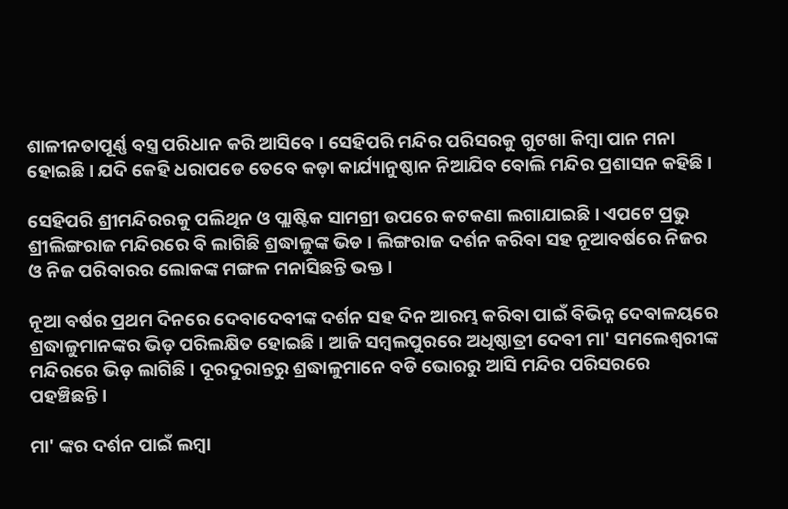ଶାଳୀନତାପୂର୍ଣ୍ଣ ବସ୍ତ୍ର ପରିଧାନ କରି ଆସିବେ । ସେହିପରି ମନ୍ଦିର ପରିସରକୁ ଗୁଟଖା କିମ୍ବା ପାନ ମନା ହୋଇଛି । ଯଦି କେହି ଧରାପଡେ ତେବେ କଡ଼ା କାର୍ଯ୍ୟାନୁଷ୍ଠାନ ନିଆଯିବ ବୋଲି ମନ୍ଦିର ପ୍ରଶାସନ କହିଛି ।

ସେହିପରି ଶ୍ରୀମନ୍ଦିରରକୁ ପଲିଥିନ ଓ ପ୍ଲାଷ୍ଟିକ ସାମଗ୍ରୀ ଉପରେ କଟକଣା ଲଗାଯାଇଛି । ଏପଟେ ପ୍ରଭୁ ଶ୍ରୀଲିଙ୍ଗରାଜ ମନ୍ଦିରରେ ବି ଲାଗିଛି ଶ୍ରଦ୍ଧାଳୁଙ୍କ ଭିଡ । ଲିଙ୍ଗରାଜ ଦର୍ଶନ କରିବା ସହ ନୂଆବର୍ଷରେ ନିଜର ଓ ନିଜ ପରିବାରର ଲୋକଙ୍କ ମଙ୍ଗଳ ମନାସିଛନ୍ତି ଭକ୍ତ ।

ନୂଆ ବର୍ଷର ପ୍ରଥମ ଦିନରେ ଦେବାଦେବୀଙ୍କ ଦର୍ଶନ ସହ ଦିନ ଆରମ୍ଭ କରିବା ପାଇଁ ବିଭିନ୍ନ ଦେବାଳୟରେ ଶ୍ରଦ୍ଧାଳୁମାନଙ୍କର ଭିଡ଼ ପରିଲକ୍ଷିତ ହୋଇଛି । ଆଜି ସମ୍ବଲପୁରରେ ଅଧିଷ୍ଠାତ୍ରୀ ଦେବୀ ମା' ସମଲେଶ୍ବରୀଙ୍କ ମନ୍ଦିରରେ ଭିଡ଼ ଲାଗିଛି । ଦୂରଦୁରାନ୍ତରୁ ଶ୍ରଦ୍ଧାଳୁମାନେ ବଡି ଭୋରରୁ ଆସି ମନ୍ଦିର ପରିସରରେ ପହଞ୍ଚିଛନ୍ତି ।

ମା' ଙ୍କର ଦର୍ଶନ ପାଇଁ ଲମ୍ବା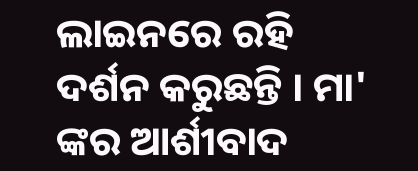ଲାଇନରେ ରହି ଦର୍ଶନ କରୁଛନ୍ତି । ମା' ଙ୍କର ଆର୍ଶୀବାଦ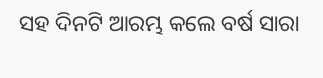ସହ ଦିନଟି ଆରମ୍ଭ କଲେ ବର୍ଷ ସାରା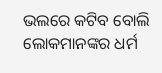ଭଲରେ କଟିବ ବୋଲି ଲୋକମାନଙ୍କର ଧର୍ମ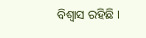ବିଶ୍ୱାସ ରହିଛି ।